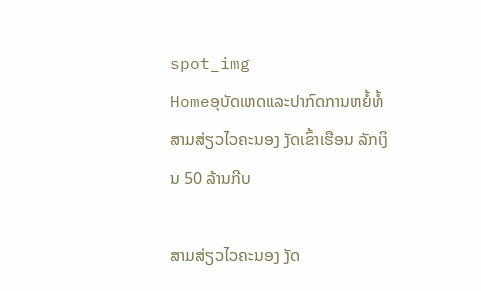spot_img
Homeອຸບັດເຫດແລະປາກົດການຫຍໍ້ທໍ້ສາມສ່ຽວໄວຄະນອງ ງັດເຂົ້າເຮືອນ ລັກເງິນ 50 ລ້ານກີບ

ສາມສ່ຽວໄວຄະນອງ ງັດ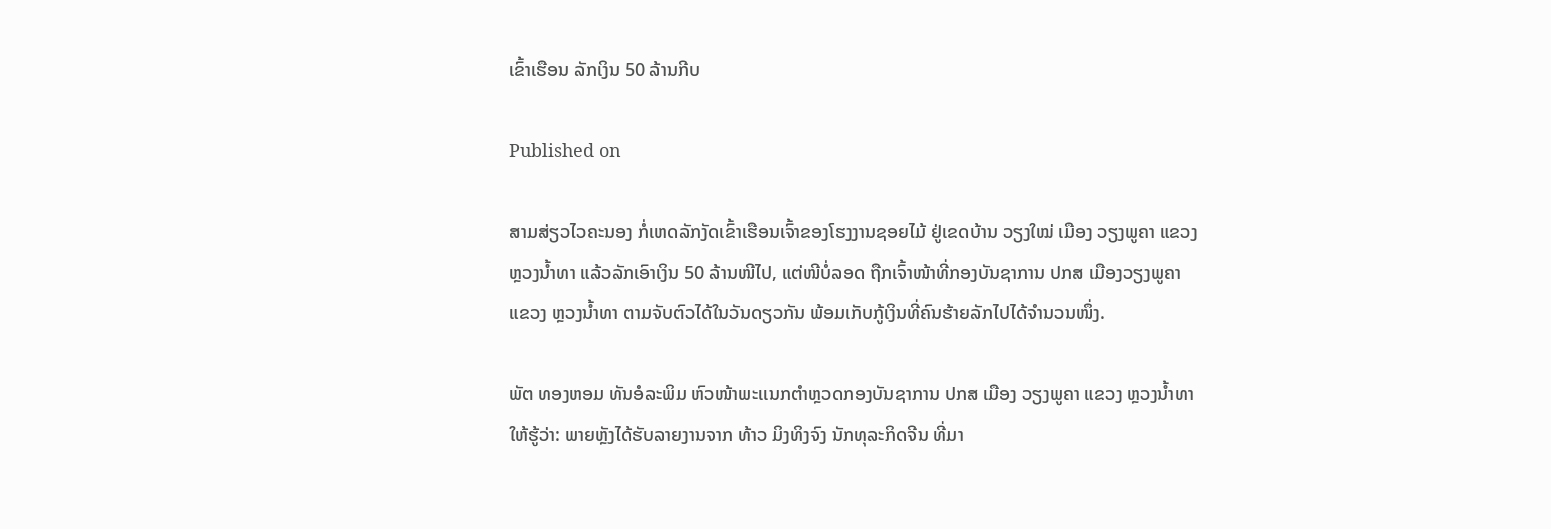ເຂົ້າເຮືອນ ລັກເງິນ 50 ລ້ານກີບ

Published on

ສາມສ່ຽວໄວຄະນອງ ກໍ່ເຫດລັກງັດເຂົ້າເຮືອນເຈົ້າຂອງໂຮງງານຊອຍໄມ້ ຢູ່ເຂດບ້ານ ວຽງໃໝ່ ເມືອງ ວຽງພູຄາ ແຂວງ ຫຼວງນໍ້າທາ ແລ້ວລັກເອົາເງິນ 50 ລ້ານໜີໄປ, ແຕ່ໜີບໍ່ລອດ ຖືກເຈົ້າໜ້າທີ່ກອງບັນຊາການ ປກສ ເມືອງວຽງພູຄາ ແຂວງ ຫຼວງນໍ້າທາ ຕາມຈັບຕົວໄດ້ໃນວັນດຽວກັນ ພ້ອມເກັບກູ້ເງິນທີ່ຄົນຮ້າຍລັກໄປໄດ້ຈໍານວນໜຶ່ງ.

ພັຕ ທອງຫອມ ທັນອໍລະພິມ ຫົວໜ້າພະເເນກຕຳຫຼວດກອງບັນຊາການ ປກສ ເມືອງ ວຽງພູຄາ ແຂວງ ຫຼວງນໍ້າທາ ໃຫ້ຮູ້ວ່າ: ພາຍຫຼັງໄດ້ຮັບລາຍງານຈາກ ທ້າວ ມິງທິງຈົງ ນັກທຸລະກິດຈີນ ທີ່ມາ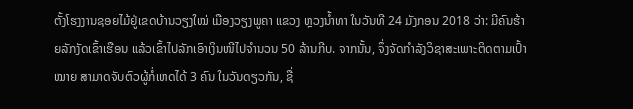ຕັ້ງໂຮງງານຊອຍໄມ້ຢູ່ເຂດບ້ານວຽງໃໝ່ ເມືອງວຽງພູຄາ ແຂວງ ຫຼວງນໍ້າທາ ໃນວັນທີ 24 ມັງກອນ 2018 ວ່າ: ມີຄົນຮ້າຍລັກງັດເຂົ້າເຮືອນ ແລ້ວເຂົ້າໄປລັກເອົາເງິນໜີໄປຈຳນວນ 50 ລ້ານກີບ. ຈາກນັ້ນ, ຈຶ່ງຈັດກໍາລັງວິຊາສະເພາະຕິດຕາມເປົ້າໝາຍ ສາມາດຈັບຕົວຜູ້ກໍ່ເຫດໄດ້ 3 ຄົນ ໃນວັນດຽວກັນ, ຊື່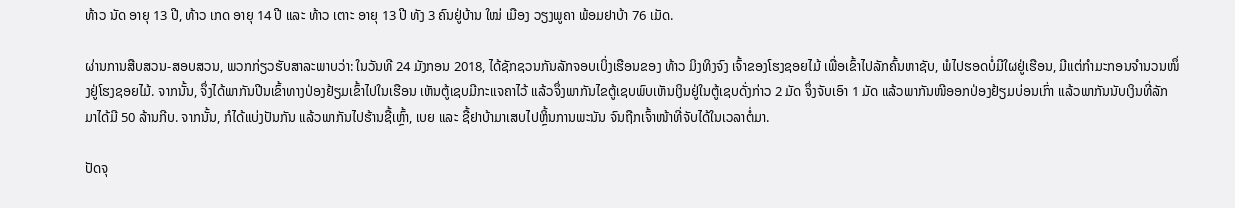ທ້າວ ນັດ ອາຍຸ 13 ປີ, ທ້າວ ເກດ ອາຍຸ 14 ປີ ແລະ ທ້າວ ເຕາະ ອາຍຸ 13 ປີ ທັງ 3 ຄົນຢູ່ບ້ານ ໃໝ່ ເມືອງ ວຽງພູຄາ ພ້ອມຢາບ້າ 76 ເມັດ.

ຜ່ານການສືບສວນ-ສອບສວນ, ພວກກ່ຽວຮັບສາລະພາບວ່າ: ໃນວັນທີ 24 ມັງກອນ 2018, ໄດ້ຊັກຊວນກັນລັກຈອບເບິ່ງເຮືອນຂອງ ທ້າວ ມິງທິງຈົງ ເຈົ້າຂອງໂຮງຊອຍໄມ້ ເພື່ອເຂົ້າໄປລັກຄົ້ນຫາຊັບ, ພໍໄປຮອດບໍ່ມີໃຜຢູ່ເຮືອນ, ມີແຕ່ກຳມະກອນຈຳນວນໜຶ່ງຢູ່ໂຮງຊອຍໄມ້. ຈາກນັ້ນ, ຈຶ່ງໄດ້ພາກັນປີນເຂົ້າທາງປ່ອງຢ້ຽມເຂົ້າໄປໃນເຮືອນ ເຫັນຕູ້ເຊບມີກະແຈຄາໄວ້ ແລ້ວຈຶ່ງພາກັນໄຂຕູ້ເຊບພົບເຫັນເງິນຢູ່ໃນຕູ້ເຊບດັ່ງກ່າວ 2 ມັດ ຈຶ່ງຈັບເອົາ 1 ມັດ ແລ້ວພາກັນໜີອອກປ່ອງຢ້ຽມບ່ອນເກົ່າ ແລ້ວພາກັນນັບເງິນທີ່ລັກມາໄດ້ມີ 50 ລ້ານກີບ. ຈາກນັ້ນ, ກໍໄດ້ແບ່ງປັນກັນ ແລ້ວພາກັນໄປຮ້ານຊື້ເຫຼົ້າ, ເບຍ ແລະ ຊື້ຢາບ້າມາເສບໄປຫຼິ້ນການພະນັນ ຈົນຖືກເຈົ້າໜ້າທີ່ຈັບໄດ້ໃນເວລາຕໍ່ມາ.

ປັດຈຸ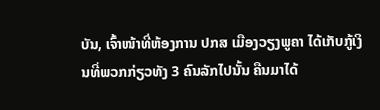ບັນ, ເຈົ້າໜ້າທີ່ຫ້ອງການ ປກສ ເມືອງວຽງພູຄາ ໄດ້ເກັບກູ້ເງິນທີ່ພວກກ່ຽວທັງ 3 ຄົນລັກໄປນັ້ນ ຄືນມາໄດ້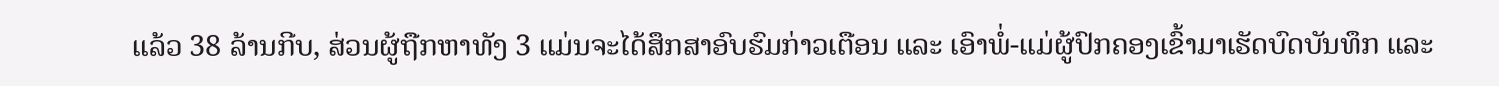ແລ້ວ 38 ລ້ານກີບ, ສ່ວນຜູ້ຖືກຫາທັງ 3 ແມ່ນຈະໄດ້ສຶກສາອົບຮົມກ່າວເຕືອນ ແລະ ເອົາພໍ່-ແມ່ຜູ້ປົກຄອງເຂົ້າມາເຮັດບົດບັນທຶກ ແລະ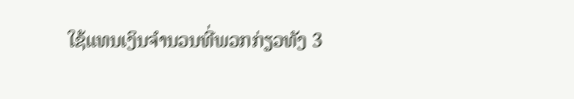ໃຊ້ແທນເງິນຈຳນວນທີ່ພວກກ່ຽວທັງ 3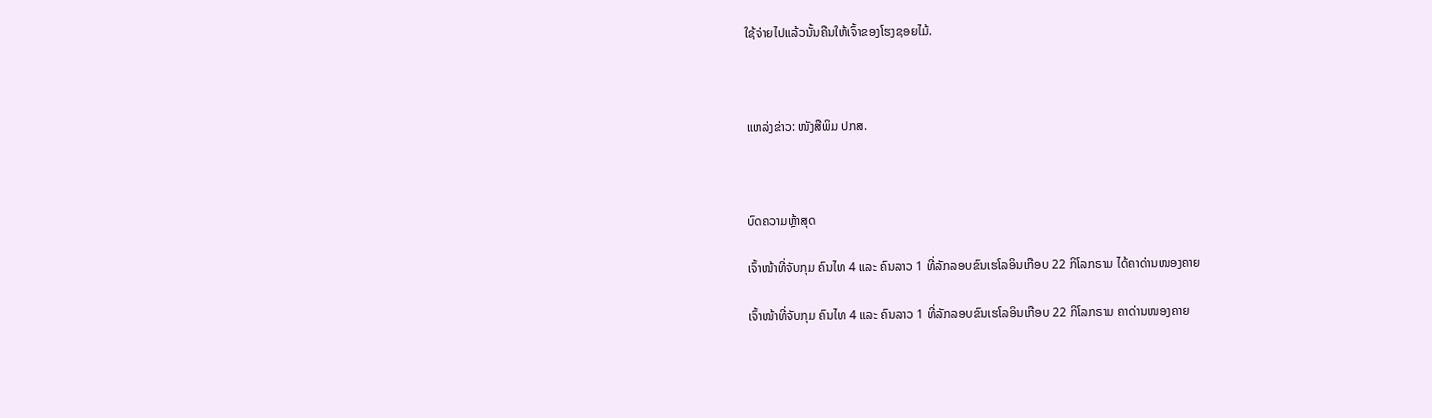ໃຊ້ຈ່າຍໄປແລ້ວນັ້ນຄືນໃຫ້ເຈົ້າຂອງໂຮງຊອຍໄມ້.



ແຫລ່ງຂ່າວ: ໜັງສືພິມ ປກສ.



ບົດຄວາມຫຼ້າສຸດ

ເຈົ້າໜ້າທີ່ຈັບກຸມ ຄົນໄທ 4 ແລະ ຄົນລາວ 1 ທີ່ລັກລອບຂົນເຮໂລອິນເກືອບ 22 ກິໂລກຣາມ ໄດ້ຄາດ່ານໜອງຄາຍ

ເຈົ້າໜ້າທີ່ຈັບກຸມ ຄົນໄທ 4 ແລະ ຄົນລາວ 1 ທີ່ລັກລອບຂົນເຮໂລອິນເກືອບ 22 ກິໂລກຣາມ ຄາດ່ານໜອງຄາຍ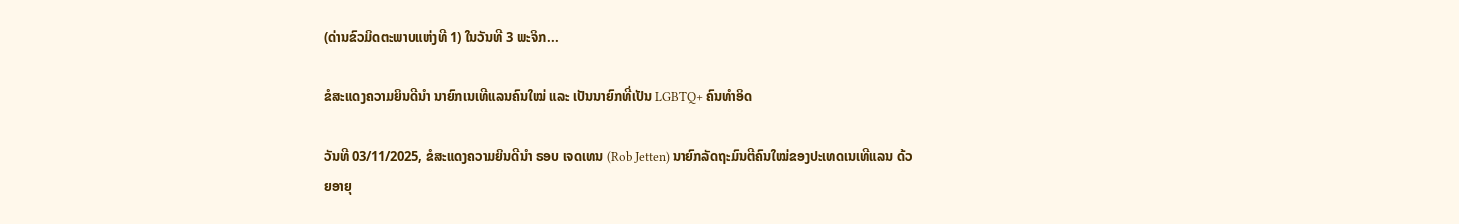(ດ່ານຂົວມິດຕະພາບແຫ່ງທີ 1) ໃນວັນທີ 3 ພະຈິກ...

ຂໍສະແດງຄວາມຍິນດີນຳ ນາຍົກເນເທີແລນຄົນໃໝ່ ແລະ ເປັນນາຍົກທີ່ເປັນ LGBTQ+ ຄົນທຳອິດ

ວັນທີ 03/11/2025, ຂໍສະແດງຄວາມຍິນດີນຳ ຣອບ ເຈດເທນ (Rob Jetten) ນາຍົກລັດຖະມົນຕີຄົນໃໝ່ຂອງປະເທດເນເທີແລນ ດ້ວຍອາຍຸ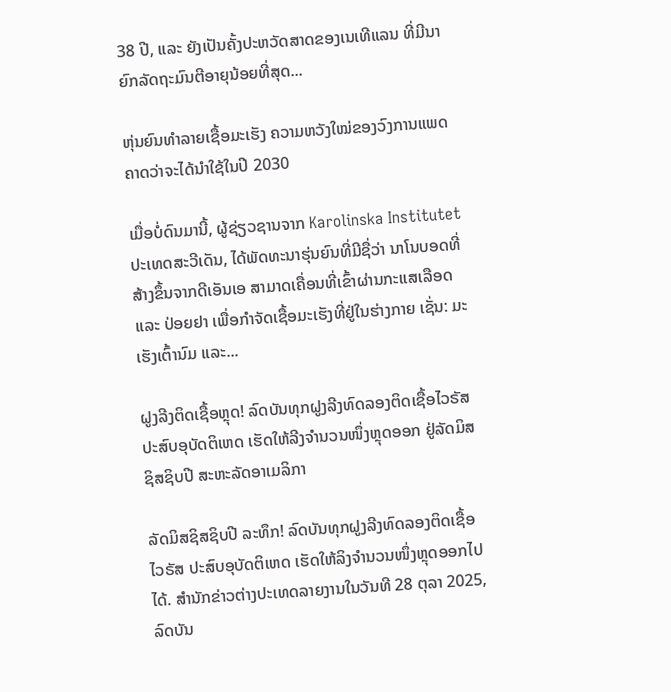38 ປີ, ແລະ ຍັງເປັນຄັ້ງປະຫວັດສາດຂອງເນເທີແລນ ທີ່ມີນາຍົກລັດຖະມົນຕີອາຍຸນ້ອຍທີ່ສຸດ...

ຫຸ່ນຍົນທຳລາຍເຊື້ອມະເຮັງ ຄວາມຫວັງໃໝ່ຂອງວົງການແພດ ຄາດວ່າຈະໄດ້ນໍາໃຊ້ໃນປີ 2030

ເມື່ອບໍ່ດົນມານີ້, ຜູ້ຊ່ຽວຊານຈາກ Karolinska Institutet ປະເທດສະວີເດັນ, ໄດ້ພັດທະນາຮຸ່ນຍົນທີ່ມີຊື່ວ່າ ນາໂນບອດທີ່ສ້າງຂຶ້ນຈາກດີເອັນເອ ສາມາດເຄື່ອນທີ່ເຂົ້າຜ່ານກະແສເລືອດ ແລະ ປ່ອຍຢາ ເພື່ອກຳຈັດເຊື້ອມະເຮັງທີ່ຢູ່ໃນຮ່າງກາຍ ເຊັ່ນ: ມະເຮັງເຕົ້ານົມ ແລະ...

ຝູງລີງຕິດເຊື້ອຫຼຸດ! ລົດບັນທຸກຝູງລີງທົດລອງຕິດເຊື້ອໄວຣັສ ປະສົບອຸບັດຕິເຫດ ເຮັດໃຫ້ລີງຈຳນວນໜຶ່ງຫຼຸດອອກ ຢູ່ລັດມິສຊິສຊິບປີ ສະຫະລັດອາເມລິກາ

ລັດມິສຊິສຊິບປີ ລະທຶກ! ລົດບັນທຸກຝູງລີງທົດລອງຕິດເຊື້ອໄວຣັສ ປະສົບອຸບັດຕິເຫດ ເຮັດໃຫ້ລິງຈຳນວນໜຶ່ງຫຼຸດອອກໄປໄດ້. ສຳນັກຂ່າວຕ່າງປະເທດລາຍງານໃນວັນທີ 28 ຕຸລາ 2025, ລົດບັນ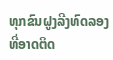ທຸກຂົນຝູງລີງທົດລອງທີ່ອາດຕິດ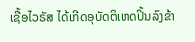ເຊື້ອໄວຣັສ ໄດ້ເກີດອຸບັດຕິເຫດປິ້ນລົງຂ້າ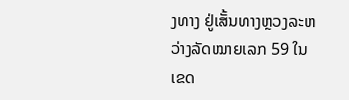ງທາງ ຢູ່ເສັ້ນທາງຫຼວງລະຫວ່າງລັດໝາຍເລກ 59 ໃນເຂດ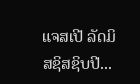ແຈສເປີ ລັດມິສຊິສຊິບປີ...